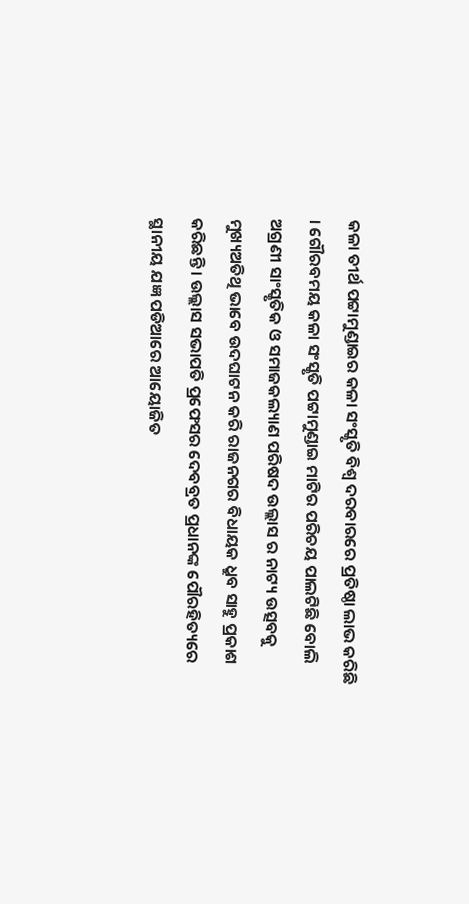କଳା ତୀର୍ଥ ପଟ୍ଟାମୁଣ୍ଡାଇର କଳା ସଂସ୍କୃତି ବିଶ୍ୱ ଦରବାରରେ ପ୍ରତିଷ୍ଠା ଲାଭ କରିଛି । ଗୌରବମୟ କଳା ସଂସ୍କୃତି ପଟ୍ଟାମୁଣ୍ଡାଇ ମାଟିର ପରିଚୟ ପାଲଟିଛି ବୋଲି ଅଗ୍ରଣୀ ସାଂସ୍କୃତିକ ଓ ସମାଜକଲ୍ୟାଣ ପରିଷଦ ଉଲ୍ଲାସ ର ନାଟ୍ୟ ଉତ୍ସବକୁ ମୁଖ୍ୟଅତିଥି ଭାବେ ଉଦଘାଟନ କରି ରାଜନଗର ବିଧାୟକ ଧ୍ରୁବ ସାହୁ ପ୍ରକାଶ କରିଛନ୍ତି । ଉଲ୍ଲାସ ସଭାପତି ପ୍ରଫେସର ଦେବବ୍ରତ ପ୍ରଧାନଙ୍କ ପୌରହିତ୍ୟରେ ସ୍ଥାନୀୟ ଯଜ୍ଞ ପଡିଆରେ ଆୟୋଜିତ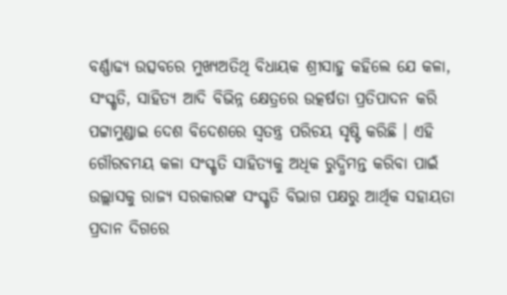ବର୍ଣ୍ଣାଢ୍ୟ ଉତ୍ସବରେ ମୁଖ୍ୟଅତିଥି ବିଧାୟକ ଶ୍ରୀସାହୁ କହିଲେ ଯେ କଳା, ସଂସ୍କୃତି, ସାହିତ୍ୟ ଆଦି ବିଭିନ୍ନ କ୍ଷେତ୍ରରେ ଉତ୍କର୍ଷତା ପ୍ରତିପାଦନ କରି ପଟ୍ଟାମୁଣ୍ଡାଇ ଦେଶ ବିଦେଶରେ ସ୍ୱତନ୍ତ୍ର ପରିଚୟ ସୃଷ୍ଟି କରିଛି । ଏହି ଗୌରବମୟ କଳା ସଂସ୍କୃତି ସାହିତ୍ୟକୁ ଅଧିକ ରୁଦ୍ଧିମନ୍ତ କରିବା ପାଇଁ ଉଲ୍ଲାସକୁ ରାଜ୍ୟ ସରକାରଙ୍କ ସଂସ୍କୃତି ବିଭାଗ ପକ୍ଷରୁ ଆର୍ଥିକ ସହାୟତା ପ୍ରଦାନ ଦିଗରେ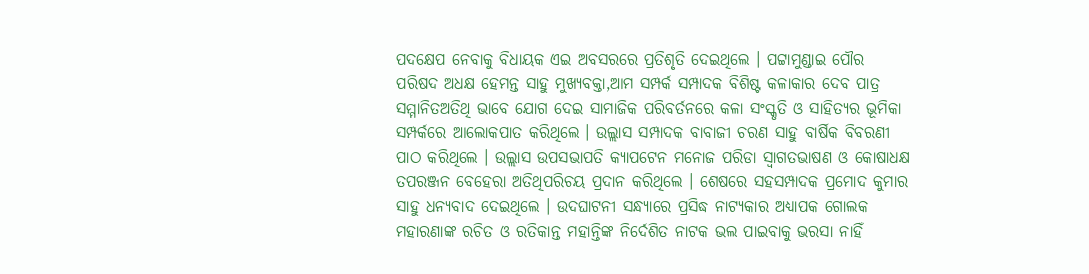ପଦକ୍ଷେପ ନେବାକୁ ବିଧାୟକ ଏଇ ଅବସରରେ ପ୍ରତିଶୃତି ଦେଇଥିଲେ । ପଟ୍ଟାମୁଣ୍ଡାଇ ପୌର ପରିଷଦ ଅଧକ୍ଷ ହେମନ୍ତ ସାହୁ ମୁଖ୍ୟବକ୍ତା,ଆମ ସମ୍ପର୍କ ସମ୍ପାଦକ ବିଶିଷ୍ଟ କଳାକାର ଦେବ ପାତ୍ର ସମ୍ମାନିତଅତିଥି ଭାବେ ଯୋଗ ଦେଇ ସାମାଜିକ ପରିବର୍ତନରେ କଳା ସଂସ୍କୃତି ଓ ସାହିତ୍ୟର ଭୂମିକା ସମ୍ପର୍କରେ ଆଲୋକପାତ କରିଥିଲେ । ଉଲ୍ଲାସ ସମ୍ପାଦକ ବାବାଜୀ ଚରଣ ସାହୁ ବାର୍ଷିକ ବିବରଣୀ ପାଠ କରିଥିଲେ । ଉଲ୍ଲାସ ଉପସଭାପତି କ୍ୟାପଟେନ ମନୋଜ ପରିଡା ସ୍ୱାଗତଭାଷଣ ଓ କୋଷାଧକ୍ଷ ତପରଞ୍ଜନ ବେହେରା ଅତିଥିପରିଚୟ ପ୍ରଦାନ କରିଥିଲେ । ଶେଷରେ ସହସମ୍ପାଦକ ପ୍ରମୋଦ କୁମାର ସାହୁ ଧନ୍ୟବାଦ ଦେଇଥିଲେ । ଉଦଘାଟନୀ ସନ୍ଧ୍ୟାରେ ପ୍ରସିଦ୍ଧ ନାଟ୍ୟକାର ଅଧ୍ୟାପକ ଗୋଲକ ମହାରଣାଙ୍କ ରଚିତ ଓ ରତିକାନ୍ତ ମହାନ୍ତିଙ୍କ ନିର୍ଦେଶିତ ନାଟକ ଭଲ ପାଇବାକୁ ଭରସା ନାହିଁ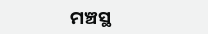ମଞ୍ଚସ୍ଥ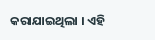କରାଯାଇଥିଲା । ଏହି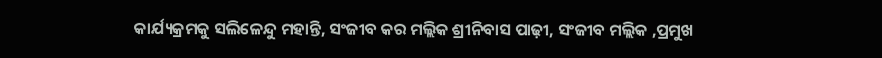କାର୍ଯ୍ୟକ୍ରମକୁ ସଲିଳେନ୍ଦୁ ମହାନ୍ତି, ସଂଜୀବ କର ମଲ୍ଲିକ ଶ୍ରୀନିବାସ ପାଢ଼ୀ, ସଂଜୀବ ମଲ୍ଲିକ ,ପ୍ରମୁଖ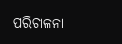ପରିଚାଳନା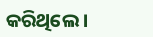କରିଥିଲେ ।